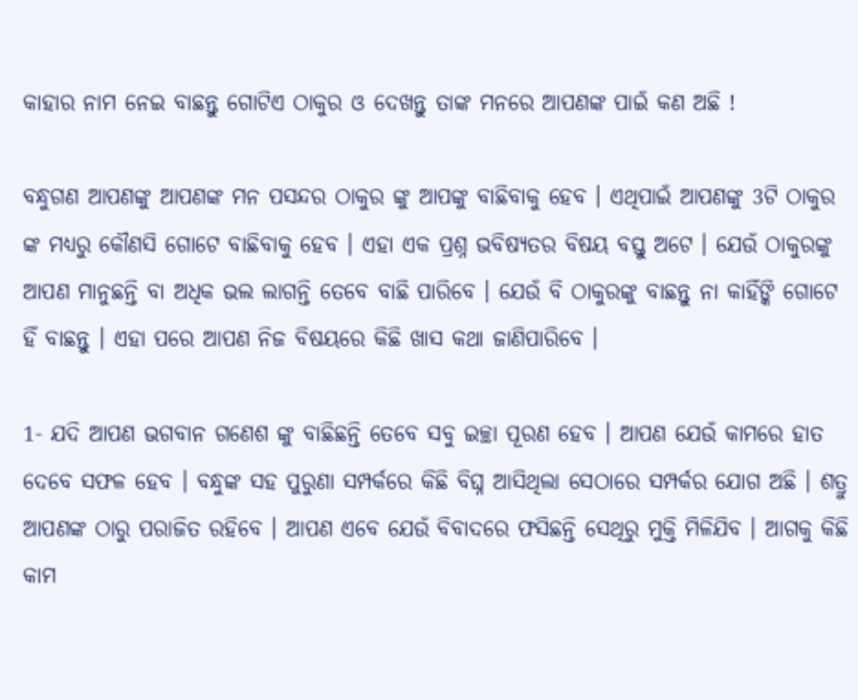କାହାର ନାମ ନେଇ ବାଛନ୍ତୁ ଗୋଟିଏ ଠାକୁର ଓ ଦେଖନ୍ତୁ ତାଙ୍କ ମନରେ ଆପଣଙ୍କ ପାଇଁ କଣ ଅଛି !

ବନ୍ଧୁଗଣ ଆପଣଙ୍କୁ ଆପଣଙ୍କ ମନ ପସନ୍ଦର ଠାକୁର ଙ୍କୁ ଆପଙ୍କୁ ବାଛିବାକୁ ହେବ । ଏଥିପାଇଁ ଆପଣଙ୍କୁ 3ଟି ଠାକୁର ଙ୍କ ମଧ୍ୟରୁ କୌଣସି ଗୋଟେ ବାଛିବାକୁ ହେବ । ଏହା ଏକ ପ୍ରଶ୍ନ ଭବିଷ୍ଯତର ବିଷୟ ବସ୍ତୁ ଅଟେ । ଯେଉଁ ଠାକୁରଙ୍କୁ ଆପଣ ମାନୁଛନ୍ତି ବା ଅଧିକ ଭଲ ଲାଗନ୍ତି ତେବେ ବାଛି ପାରିବେ । ଯେଉଁ ବି ଠାକୁରଙ୍କୁ ବାଛନ୍ତୁ ନା କାହିଁଙ୍କି ଗୋଟେ ହିଁ ବାଛନ୍ତୁ । ଏହା ପରେ ଆପଣ ନିଜ ବିଷୟରେ କିଛି ଖାସ କଥା ଜାଣିପାରିବେ ।

1- ଯଦି ଆପଣ ଭଗବାନ ଗଣେଶ ଙ୍କୁ ବାଛିଛନ୍ତି ତେବେ ସବୁ ଇଚ୍ଛା ପୂରଣ ହେବ । ଆପଣ ଯେଉଁ କାମରେ ହାତ ଦେବେ ସଫଳ ହେବ । ବନ୍ଧୁଙ୍କ ସହ ପୁରୁଣା ସମ୍ପର୍କରେ କିଛି ବିଘ୍ନ ଆସିଥିଲା ସେଠାରେ ସମ୍ପର୍କର ଯୋଗ ଅଛି । ଶତ୍ରୁ ଆପଣଙ୍କ ଠାରୁ ପରାଜିତ ରହିବେ । ଆପଣ ଏବେ ଯେଉଁ ବିବାଦରେ ଫସିଛନ୍ତି ସେଥିରୁ ମୁକ୍ତି ମିଳିଯିବ । ଆଗକୁ କିଛି କାମ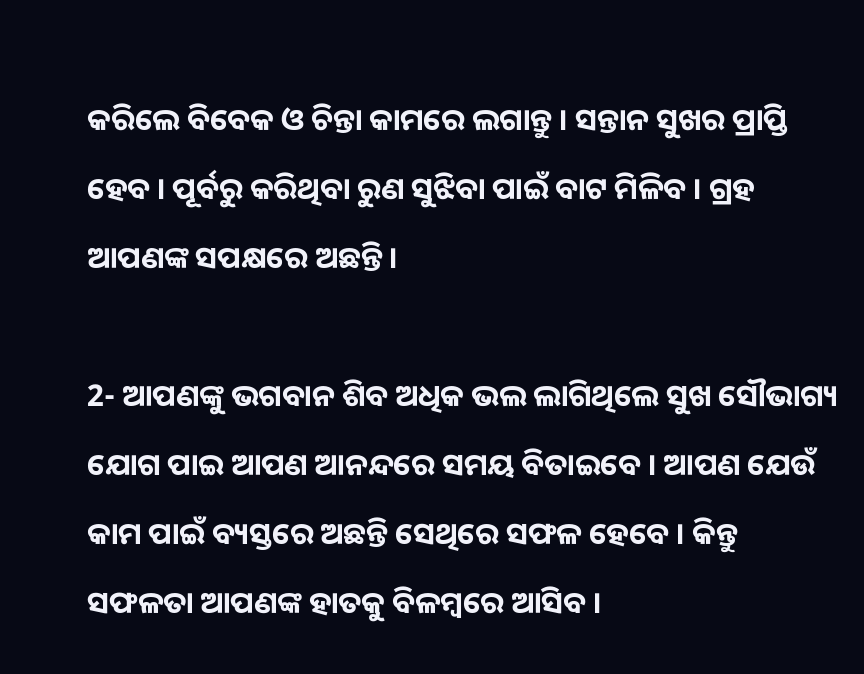କରିଲେ ବିବେକ ଓ ଚିନ୍ତା କାମରେ ଲଗାନ୍ତୁ । ସନ୍ତାନ ସୁଖର ପ୍ରାପ୍ତି ହେବ । ପୂର୍ବରୁ କରିଥିବା ରୁଣ ସୁଝିବା ପାଇଁ ବାଟ ମିଳିବ । ଗ୍ରହ ଆପଣଙ୍କ ସପକ୍ଷରେ ଅଛନ୍ତି ।

2- ଆପଣଙ୍କୁ ଭଗବାନ ଶିବ ଅଧିକ ଭଲ ଲାଗିଥିଲେ ସୁଖ ସୌଭାଗ୍ୟ ଯୋଗ ପାଇ ଆପଣ ଆନନ୍ଦରେ ସମୟ ବିତାଇବେ । ଆପଣ ଯେଉଁ କାମ ପାଇଁ ବ୍ୟସ୍ତରେ ଅଛନ୍ତି ସେଥିରେ ସଫଳ ହେବେ । କିନ୍ତୁ ସଫଳତା ଆପଣଙ୍କ ହାତକୁ ବିଳମ୍ବରେ ଆସିବ ।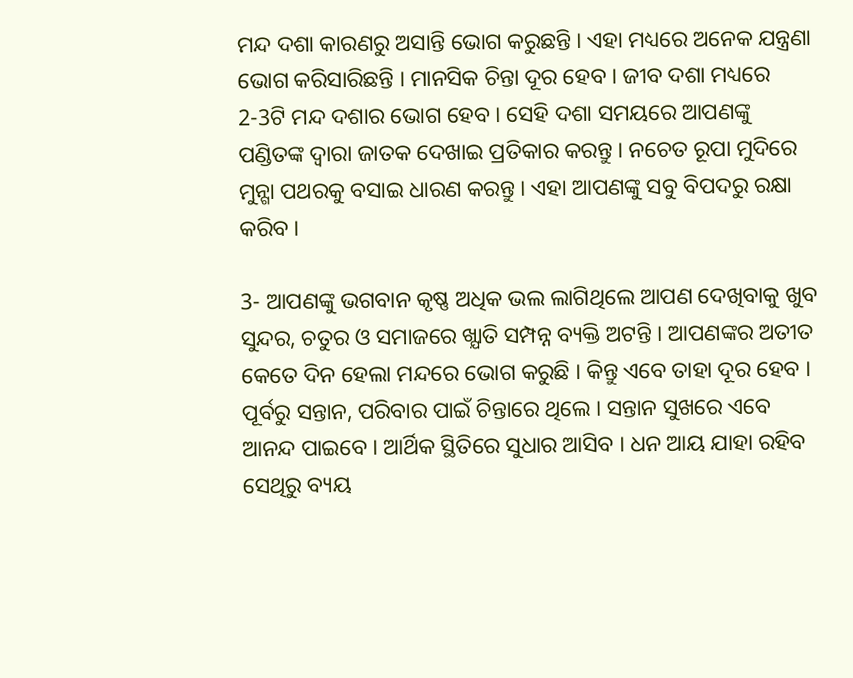ମନ୍ଦ ଦଶା କାରଣରୁ ଅସାନ୍ତି ଭୋଗ କରୁଛନ୍ତି । ଏହା ମଧ୍ୟରେ ଅନେକ ଯନ୍ତ୍ରଣା ଭୋଗ କରିସାରିଛନ୍ତି । ମାନସିକ ଚିନ୍ତା ଦୂର ହେବ । ଜୀବ ଦଶା ମଧ୍ୟରେ 2-3ଟି ମନ୍ଦ ଦଶାର ଭୋଗ ହେବ । ସେହି ଦଶା ସମୟରେ ଆପଣଙ୍କୁ ପଣ୍ଡିତଙ୍କ ଦ୍ଵାରା ଜାତକ ଦେଖାଇ ପ୍ରତିକାର କରନ୍ତୁ । ନଚେତ ରୂପା ମୁଦିରେ ମୁନ୍ଗା ପଥରକୁ ବସାଇ ଧାରଣ କରନ୍ତୁ । ଏହା ଆପଣଙ୍କୁ ସବୁ ବିପଦରୁ ରକ୍ଷା କରିବ ।

3- ଆପଣଙ୍କୁ ଭଗବାନ କୃଷ୍ଣ ଅଧିକ ଭଲ ଲାଗିଥିଲେ ଆପଣ ଦେଖିବାକୁ ଖୁବ ସୁନ୍ଦର, ଚତୁର ଓ ସମାଜରେ ଖ୍ଯାତି ସମ୍ପନ୍ନ ବ୍ୟକ୍ତି ଅଟନ୍ତି । ଆପଣଙ୍କର ଅତୀତ କେତେ ଦିନ ହେଲା ମନ୍ଦରେ ଭୋଗ କରୁଛି । କିନ୍ତୁ ଏବେ ତାହା ଦୂର ହେବ । ପୂର୍ବରୁ ସନ୍ତାନ, ପରିବାର ପାଇଁ ଚିନ୍ତାରେ ଥିଲେ । ସନ୍ତାନ ସୁଖରେ ଏବେ ଆନନ୍ଦ ପାଇବେ । ଆର୍ଥିକ ସ୍ଥିତିରେ ସୁଧାର ଆସିବ । ଧନ ଆୟ ଯାହା ରହିବ ସେଥିରୁ ବ୍ୟୟ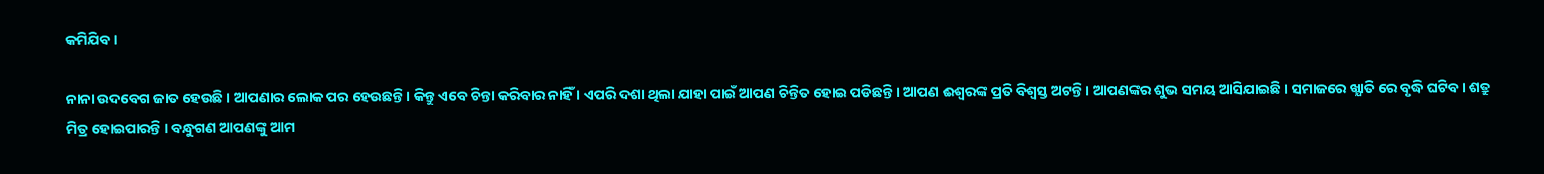କମିଯିବ ।

ନାନା ଉଦବେଗ ଜାତ ହେଉଛି । ଆପଣାର ଲୋକ ପର ହେଉଛନ୍ତି । କିନ୍ତୁ ଏବେ ଚିନ୍ତା କରିବାର ନାହିଁ । ଏପରି ଦଶା ଥିଲା ଯାହା ପାଇଁ ଆପଣ ଚିନ୍ତିତ ହୋଇ ପଡିଛନ୍ତି । ଆପଣ ଈଶ୍ଵରଙ୍କ ପ୍ରତି ବିଶ୍ଵସ୍ତ ଅଟନ୍ତି । ଆପଣଙ୍କର ଶୁଭ ସମୟ ଆସିଯାଇଛି । ସମାଜରେ ଖ୍ଯାତି ରେ ବୃଦ୍ଧି ଘଟିବ । ଶତ୍ରୁ ମିତ୍ର ହୋଇପାରନ୍ତି । ବନ୍ଧୁଗଣ ଆପଣଙ୍କୁ ଆମ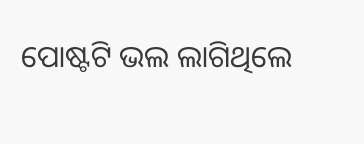ପୋଷ୍ଟଟି ଭଲ ଲାଗିଥିଲେ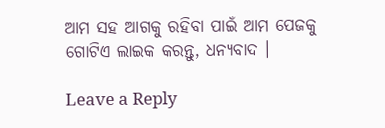ଆମ ସହ ଆଗକୁ ରହିବା ପାଇଁ ଆମ ପେଜକୁ ଗୋଟିଏ ଲାଇକ କରନ୍ତୁ, ଧନ୍ୟବାଦ ।

Leave a Reply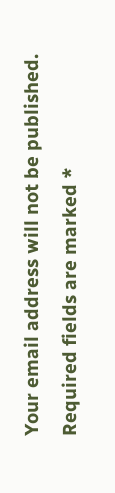Your email address will not be published. Required fields are marked *